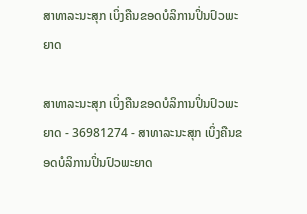ສາທາລະນະສຸກ ເບິ່ງຄືນຂອດບໍລິການປິ່ນປົວພະຍາດ

ສາທາລະນະສຸກ ເບິ່ງຄືນຂອດບໍລິການປິ່ນປົວພະຍາດ - 36981274 - ສາທາລະນະສຸກ ເບິ່ງຄືນຂອດບໍລິການປິ່ນປົວພະຍາດ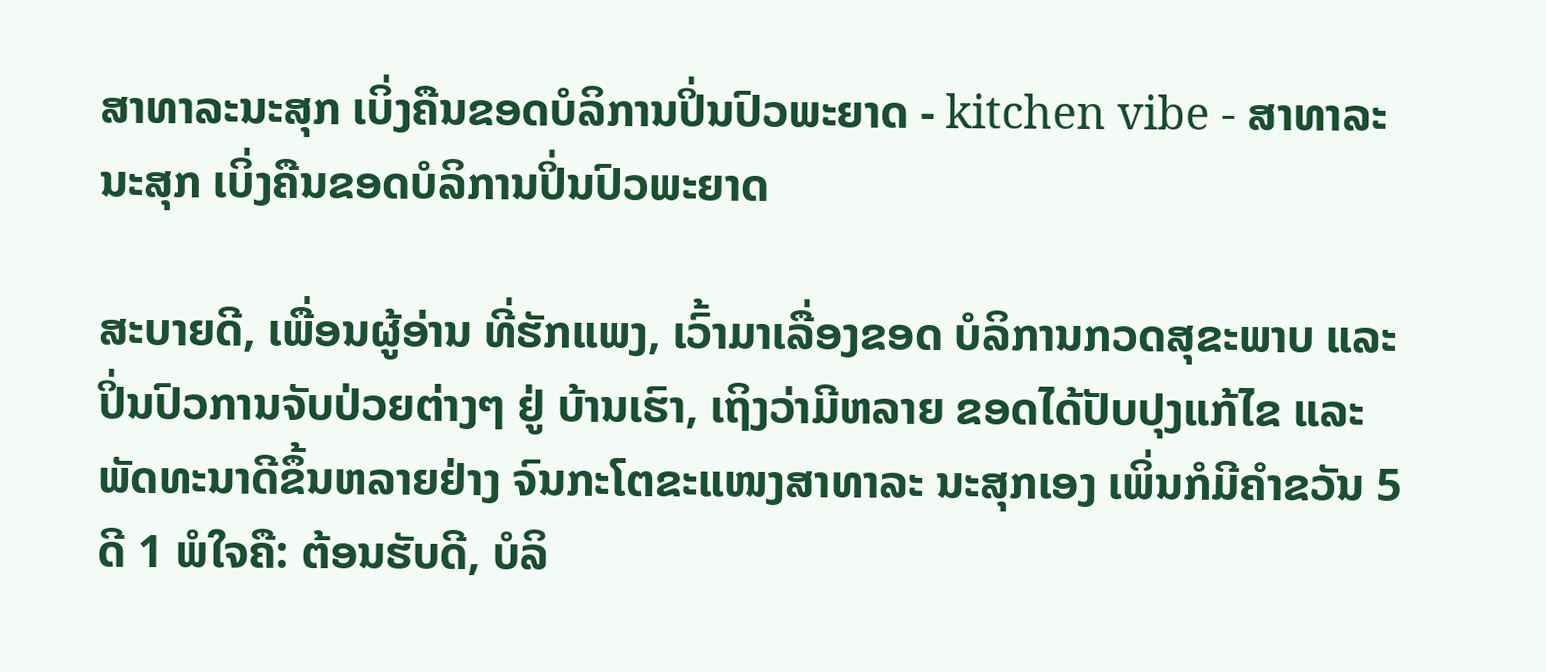ສາທາລະນະສຸກ ເບິ່ງຄືນຂອດບໍລິການປິ່ນປົວພະຍາດ - kitchen vibe - ສາທາລະນະສຸກ ເບິ່ງຄືນຂອດບໍລິການປິ່ນປົວພະຍາດ

ສະບາຍດີ, ເພື່ອນຜູ້ອ່ານ ທີ່ຮັກແພງ, ເວົ້າມາເລື່ອງຂອດ ບໍລິການກວດສຸຂະພາບ ແລະ ປິ່ນປົວການຈັບປ່ວຍຕ່າງໆ ຢູ່ ບ້ານເຮົາ, ເຖິງວ່າມີຫລາຍ ຂອດໄດ້ປັບປຸງແກ້ໄຂ ແລະ ພັດທະນາດີຂຶ້ນຫລາຍຢ່າງ ຈົນກະໂຕຂະແໜງສາທາລະ ນະສຸກເອງ ເພິ່ນກໍມີຄຳຂວັນ 5 ດີ 1 ພໍໃຈຄື: ຕ້ອນຮັບດີ, ບໍລິ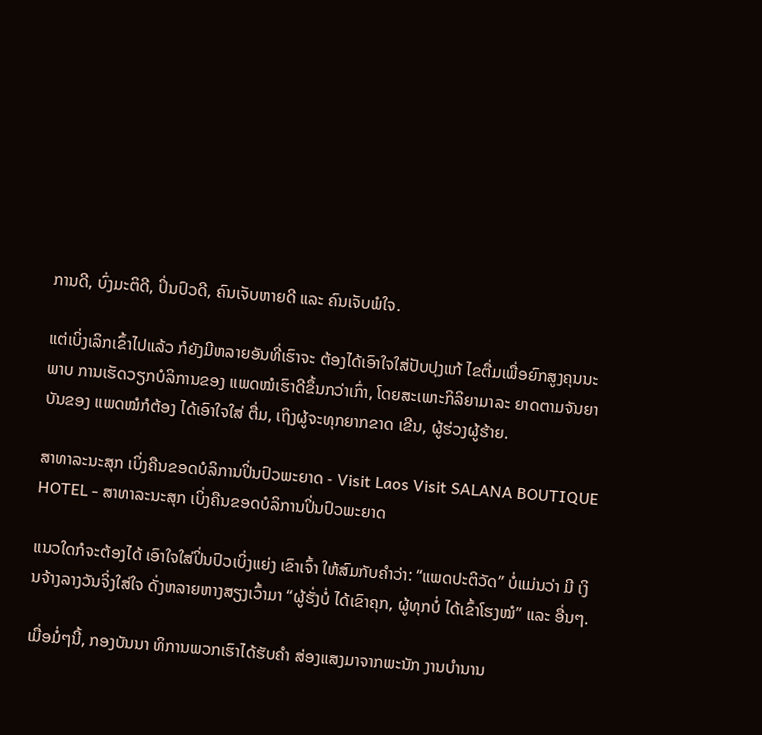ການດີ, ບົ່ງມະຕິດີ, ປິ່ນປົວດີ, ຄົນເຈັບຫາຍດີ ແລະ ຄົນເຈັບພໍໃຈ.

ແຕ່ເບິ່ງເລິກເຂົ້າໄປແລ້ວ ກໍຍັງມີຫລາຍອັນທີ່ເຮົາຈະ ຕ້ອງໄດ້ເອົາໃຈໃສ່ປັບປຸງແກ້ ໄຂຕື່ມເພື່ອຍົກສູງຄຸນນະພາບ ການເຮັດວຽກບໍລິການຂອງ ແພດໝໍເຮົາດີຂຶ້ນກວ່າເກົ່າ, ໂດຍສະເພາະກິລິຍາມາລະ ຍາດຕາມຈັນຍາບັນຂອງ ແພດໝໍກໍຕ້ອງ ໄດ້ເອົາໃຈໃສ່ ຕື່ມ, ເຖິງຜູ້ຈະທຸກຍາກຂາດ ເຂີນ, ຜູ້ຮ່ວງຜູ້ຮ້າຍ.

ສາທາລະນະສຸກ ເບິ່ງຄືນຂອດບໍລິການປິ່ນປົວພະຍາດ - Visit Laos Visit SALANA BOUTIQUE HOTEL - ສາທາລະນະສຸກ ເບິ່ງຄືນຂອດບໍລິການປິ່ນປົວພະຍາດ

ແນວໃດກໍຈະຕ້ອງໄດ້ ເອົາໃຈໃສ່ປິ່ນປົວເບິ່ງແຍ່ງ ເຂົາເຈົ້າ ໃຫ້ສົມກັບຄຳວ່າ: “ແພດປະຕິວັດ” ບໍ່ແມ່ນວ່າ ມີ ເງິນຈ້າງລາງວັນຈິ່ງໃສ່ໃຈ ດັ່ງຫລາຍຫາງສຽງເວົ້າມາ “ຜູ້ຮັ່ງບໍ່ ໄດ້ເຂົາຄຸກ, ຜູ້ທຸກບໍ່ ໄດ້ເຂົ້າໂຮງໝໍ” ແລະ ອື່ນໆ.

ເມື່ອມໍ່ໆນີ້, ກອງບັນນາ ທິການພວກເຮົາໄດ້ຮັບຄຳ ສ່ອງແສງມາຈາກພະນັກ ງານບຳນານ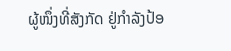ຜູ້ໜຶ່ງທີ່ສັງກັດ ຢູ່ກຳລັງປ້ອ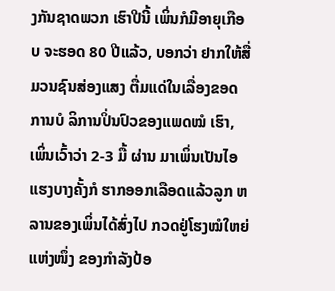ງກັນຊາດພວກ ເຮົາປີນີ້ ເພິ່ນກໍມີອາຍຸເກືອບ ຈະຮອດ 80 ປີແລ້ວ, ບອກວ່າ ຢາກໃຫ້ສື່ມວນຊົນສ່ອງແສງ ຕື່ມແດ່ໃນເລື່ອງຂອດການບໍ ລິການປິ່ນປົວຂອງແພດໝໍ ເຮົາ, ເພິ່ນເວົ້າວ່າ 2-3 ມື້ ຜ່ານ ມາເພິ່ນເປັນໄອແຮງບາງຄັ້ງກໍ ຮາກອອກເລືອດແລ້ວລູກ ຫລານຂອງເພິ່ນໄດ້ສົ່ງໄປ ກວດຢູ່ໂຮງໝໍໃຫຍ່ແຫ່ງໜຶ່ງ ຂອງກຳລັງປ້ອ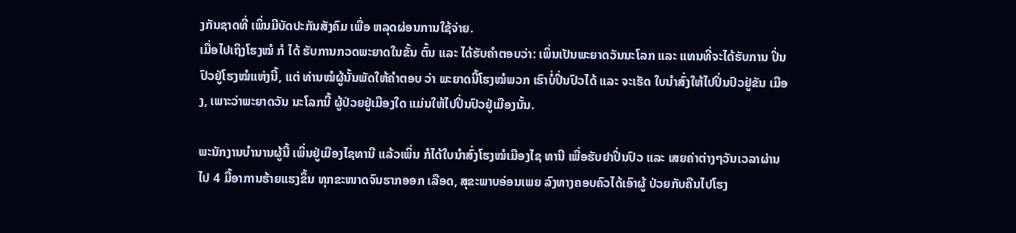ງກັນຊາດທີ່ ເພິ່ນມີບັດປະກັນສັງຄົມ ເພື່ອ ຫລຸດຜ່ອນການໃຊ້ຈ່າຍ.
ເມື່ອໄປເຖິງໂຮງໝໍ ກໍ ໄດ້ ຮັບການກວດພະຍາດໃນຂັ້ນ ຕົ້ນ ແລະ ໄດ້ຮັບຄຳຕອບວ່າ: ເພິ່ນເປັນພະຍາດວັນນະໂລກ ແລະ ແທນທີ່ຈະໄດ້ຮັບການ ປິ່ນປົວຢູ່ໂຮງໝໍແຫ່ງນີ້, ແຕ່ ທ່ານໝໍຜູ້ນັ້ນພັດໃຫ້ຄຳຕອບ ວ່າ ພະຍາດນີ້ໂຮງໝໍພວກ ເຮົາບໍ່ປິ່ນປົວໄດ້ ແລະ ຈະເຮັດ ໃບນຳສົ່ງໃຫ້ໄປປິ່ນປົວຢູ່ຂັນ ເມືອງ, ເພາະວ່າພະຍາດວັນ ນະໂລກນີ້ ຜູ້ປ່ວຍຢູ່ເມືອງໃດ ແມ່ນໃຫ້ໄປປິ່ນປົວຢູ່ເມືອງນັ້ນ.

ພະນັກງານບຳນານຜູ້ນີ້ ເພິ່ນຢູ່ເມືອງໄຊທານີ ແລ້ວເພິ່ນ ກໍໄດ້ໃບນຳສົ່ງໂຮງໝໍເມືອງໄຊ ທານີ ເພື່ອຮັບຢາປິ່ນປົວ ແລະ ເສຍຄ່າຕ່າງໆວັນເວລາຜ່ານ ໄປ 4 ມື້ອາການຮ້າຍແຮງຂຶ້ນ ທຸກຂະໜາດຈົນຮາກອອກ ເລືອດ, ສຸຂະພາບອ່ອນເພຍ ລົງທາງຄອບຄົວໄດ້ເອົາຜູ້ ປ່ວຍກັບຄືນໄປໂຮງ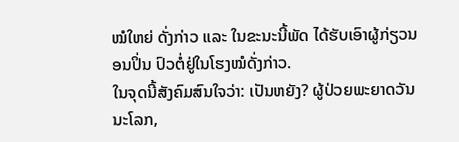ໝໍໃຫຍ່ ດັ່ງກ່າວ ແລະ ໃນຂະນະນີ້ພັດ ໄດ້ຮັບເອົາຜູ້ກ່ຽວນອນປິ່ນ ປົວຕໍ່ຢູ່ໃນໂຮງໝໍດັ່ງກ່າວ.
ໃນຈຸດນີ້ສັງຄົມສົນໃຈວ່າ: ເປັນຫຍັງ? ຜູ້ປ່ວຍພະຍາດວັນ ນະໂລກ,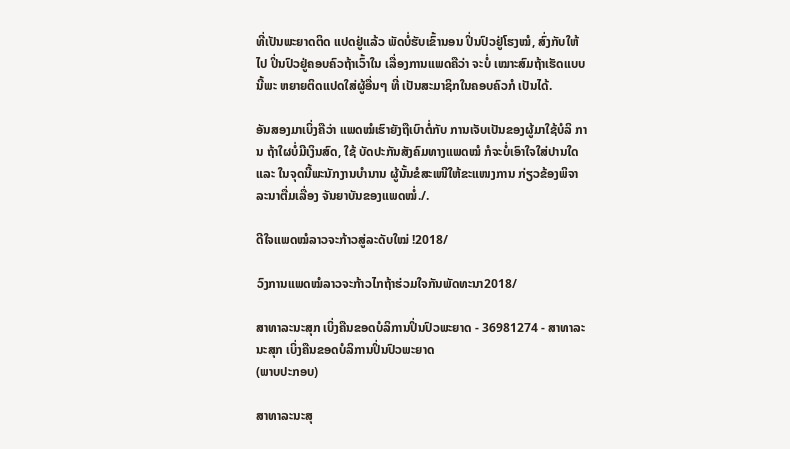ທີ່ເປັນພະຍາດຕິດ ແປດຢູ່ແລ້ວ ພັດບໍ່ຮັບເຂົ້ານອນ ປິ່ນປົວຢູ່ໂຮງໝໍ, ສົ່ງກັບໃຫ້ໄປ ປິ່ນປົວຢູ່ຄອບຄົວຖ້າເວົ້າໃນ ເລື່ອງການແພດຄືວ່າ ຈະບໍ່ ເໝາະສົມຖ້າເຮັດແບບນີ້ພະ ຫຍາຍຕິດແປດໃສ່ຜູ້ອື່ນໆ ທີ່ ເປັນສະມາຊິກໃນຄອບຄົວກໍ ເປັນໄດ້.

ອັນສອງມາເບິ່ງຄືວ່າ ແພດໝໍເຮົາຍັງຖືເບົາຕໍ່ກັບ ການເຈັບເປັນຂອງຜູ້ມາໃຊ້ບໍລິ ການ ຖ້າໃຜບໍ່ມີເງິນສົດ, ໃຊ້ ບັດປະກັນສັງຄົມທາງແພດໝໍ ກໍຈະບໍ່ເອົາໃຈໃສ່ປານໃດ ແລະ ໃນຈຸດນີ້ພະນັກງານບຳນານ ຜູ້ນັ້ນຂໍສະເໜີໃຫ້ຂະແໜງການ ກ່ຽວຂ້ອງພິຈາລະນາຕື່ມເລື່ອງ ຈັນຍາບັນຂອງແພດໝໍ່./.

ດີໃຈແພດໝໍລາວຈະກ້າວສູ່ລະດັບໃໝ່ !2018/

ວົງການແພດໝໍລາວຈະກ້າວໄກຖ້າຮ່ວມໃຈກັນພັດທະນາ2018/

ສາທາລະນະສຸກ ເບິ່ງຄືນຂອດບໍລິການປິ່ນປົວພະຍາດ - 36981274 - ສາທາລະນະສຸກ ເບິ່ງຄືນຂອດບໍລິການປິ່ນປົວພະຍາດ
(ພາບປະກອບ)

ສາທາລະນະສຸ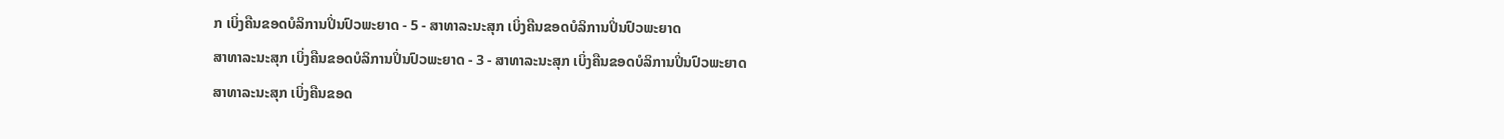ກ ເບິ່ງຄືນຂອດບໍລິການປິ່ນປົວພະຍາດ - 5 - ສາທາລະນະສຸກ ເບິ່ງຄືນຂອດບໍລິການປິ່ນປົວພະຍາດ
ສາທາລະນະສຸກ ເບິ່ງຄືນຂອດບໍລິການປິ່ນປົວພະຍາດ - 3 - ສາທາລະນະສຸກ ເບິ່ງຄືນຂອດບໍລິການປິ່ນປົວພະຍາດ
ສາທາລະນະສຸກ ເບິ່ງຄືນຂອດ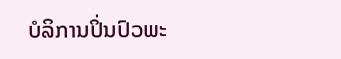ບໍລິການປິ່ນປົວພະ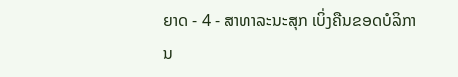ຍາດ - 4 - ສາທາລະນະສຸກ ເບິ່ງຄືນຂອດບໍລິການ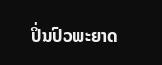ປິ່ນປົວພະຍາດ